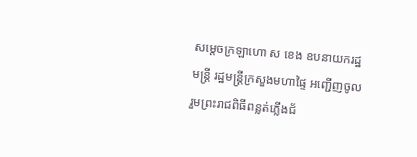សម្តេចក្រឡាហោ ស ខេង ឧបនាយករដ្ឋមន្ត្រី រដ្ឋមន្ត្រីក្រសួងមហាផ្ទៃ អញ្ជើញចូលរួមព្រះរាជពិធីពន្លត់ភ្លើងជ័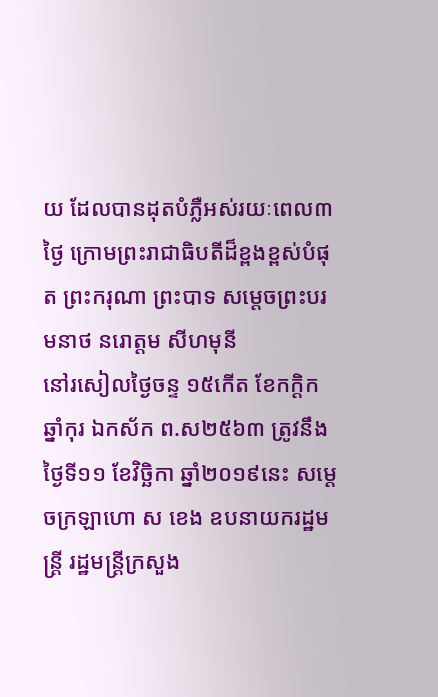យ ដែលបានដុតបំភ្លឺអស់រយៈពេល៣ថ្ងៃ ក្រោមព្រះរាជាធិបតីដ៏ខ្ពងខ្ពស់បំផុត ព្រះករុណា ព្រះបាទ សម្តេចព្រះបរមនាថ នរោត្តម សីហមុនី
នៅរសៀលថ្ងៃចន្ទ ១៥កើត ខែកក្ដិក ឆ្នាំកុរ ឯកស័ក ព.ស២៥៦៣ ត្រូវនឹងថ្ងៃទី១១ ខែវិច្ឆិកា ឆ្នាំ២០១៩នេះ សម្តេចក្រឡាហោ ស ខេង ឧបនាយករដ្ឋមន្ត្រី រដ្ឋមន្ត្រីក្រសួង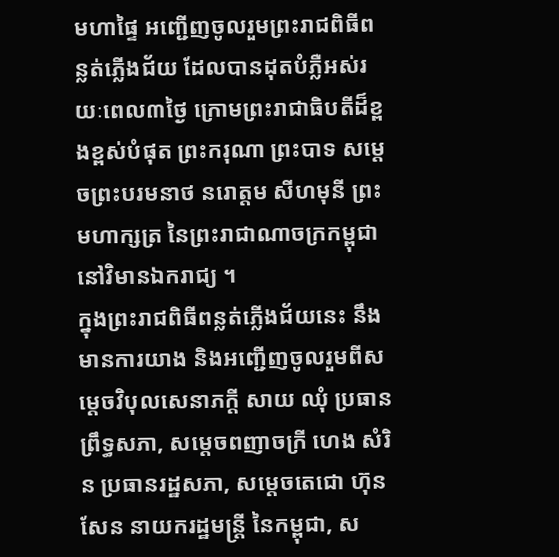មហាផ្ទៃ អញ្ជើញចូលរួមព្រះរាជពិធីពន្លត់ភ្លើងជ័យ ដែលបានដុតបំភ្លឺអស់រយៈពេល៣ថ្ងៃ ក្រោមព្រះរាជាធិបតីដ៏ខ្ពងខ្ពស់បំផុត ព្រះករុណា ព្រះបាទ សម្តេចព្រះបរមនាថ នរោត្តម សីហមុនី ព្រះមហាក្សត្រ នៃព្រះរាជាណាចក្រកម្ពុជា នៅវិមានឯករាជ្យ ។
ក្នុងព្រះរាជពិធីពន្លត់ភ្លើងជ័យនេះ នឹងមានការយាង និងអញ្ជើញចូលរួមពីសម្តេចវិបុលសេនាភក្តី សាយ ឈុំ ប្រធានព្រឹទ្ធសភា, សម្ដេចពញាចក្រី ហេង សំរិន ប្រធានរដ្ឋសភា, សម្ដេចតេជោ ហ៊ុន សែន នាយករដ្ឋមន្ត្រី នៃកម្ពុជា, ស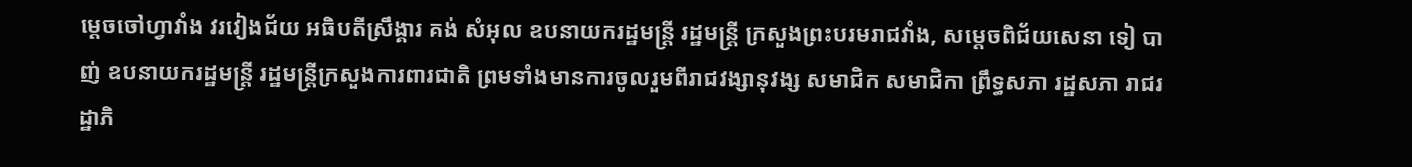ម្ដេចចៅហ្វាវាំង វរវៀងជ័យ អធិបតីស្រឹង្គារ គង់ សំអុល ឧបនាយករដ្ឋមន្ត្រី រដ្ឋមន្ត្រី ក្រសួងព្រះបរមរាជវាំង, សម្តេចពិជ័យសេនា ទៀ បាញ់ ឧបនាយករដ្ឋមន្ត្រី រដ្ឋមន្ត្រីក្រសួងការពារជាតិ ព្រមទាំងមានការចូលរួមពីរាជវង្សានុវង្ស សមាជិក សមាជិកា ព្រឹទ្ធសភា រដ្ឋសភា រាជរដ្ឋាភិ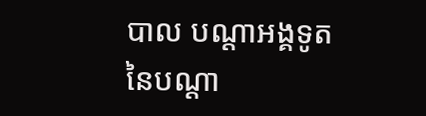បាល បណ្ដាអង្គទូតនៃបណ្ដា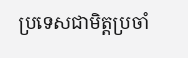ប្រទេសជាមិត្តប្រចាំ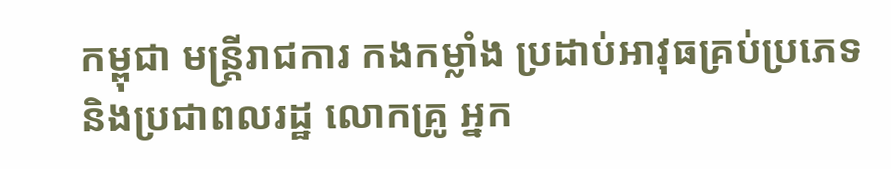កម្ពុជា មន្ត្រីរាជការ កងកម្លាំង ប្រដាប់អាវុធគ្រប់ប្រភេទ និងប្រជាពលរដ្ឋ លោកគ្រូ អ្នក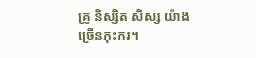គ្រូ និស្សិត សិស្ស យ៉ាងច្រើនកុះករ។